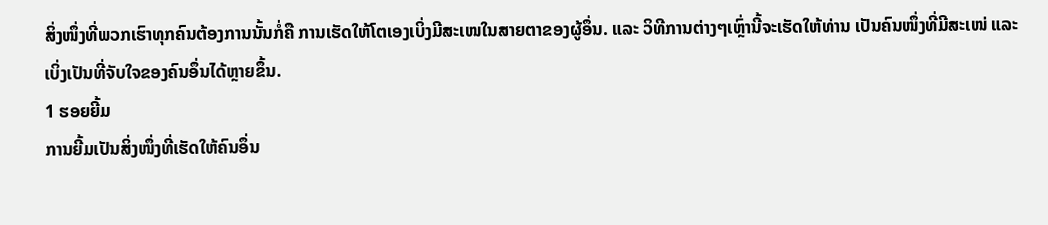ສິ່ງໜຶ່ງທີ່ພວກເຮົາທຸກຄົນຕ້ອງການນັ້ນກໍ່ຄື ການເຮັດໃຫ້ໂຕເອງເບິ່ງມີສະເໜໃນສາຍຕາຂອງຜູ້ອຶ່ນ. ແລະ ວິທີການຕ່າງໆເຫຼົ່ານີ້ຈະເຮັດໃຫ້ທ່ານ ເປັນຄົນໜຶ່ງທີ່ມີສະເໜ່ ແລະ ເບິ່ງເປັນທີ່ຈັບໃຈຂອງຄົນອຶ່ນໄດ້ຫຼາຍຂຶ້ນ.
1 ຮອຍຍີ້ມ
ການຍີ້ມເປັນສິ່ງໜຶ່ງທີ່ເຮັດໃຫ້ຄົນອຶ່ນ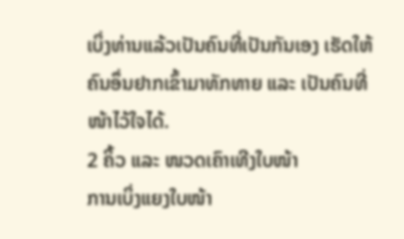ເບິ່ງທ່ານແລ້ວເປັນຄົນທີ່ເປັນກັນເອງ ເຮັດໃຫ້ຄົນອຶ່ນຢາກເຂົ້າມາທັກທາຍ ແລະ ເປັນຄົນທີ່ໜ້າໄວ້ໃຈໄດ້.
2 ຄິ້ວ ແລະ ໜວດເຄົາເທີງໃບໜ້າ
ການເບິ່ງແຍງໃບໜ້າ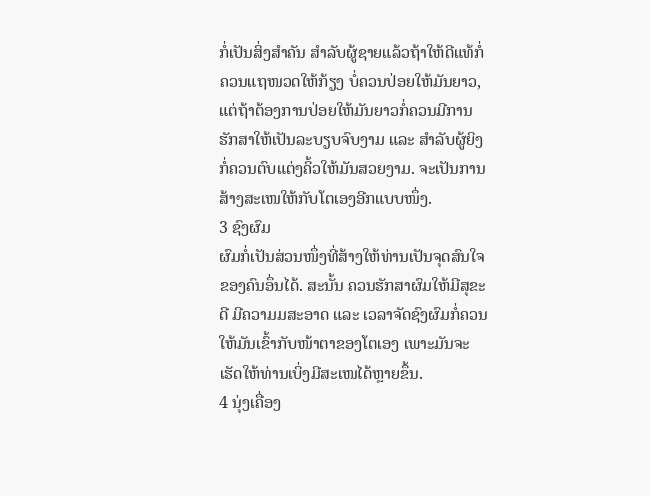ກໍ່ເປັນສິ່ງສໍາຄັນ ສໍາລັບຜູ້ຊາຍແລ້ວຖ້າໃຫ້ດີແທ້ກໍ່ຄວນແຖໜວດໃຫ້ກ້ຽງ ບໍ່ຄວນປ່ອຍໃຫ້ມັນຍາວ, ແຕ່ຖ້າຕ້ອງການປ່ອຍໃຫ້ມັນຍາວກໍ່ຄວນມີການຮັກສາໃຫ້ເປັນລະບຽບຈົບງາມ ແລະ ສໍາລັບຜູ້ຍິງກໍ່ຄວນຕົບແຕ່ງຄິ້ວໃຫ້ມັນສວຍງາມ. ຈະເປັນການສ້າງສະເໜໃຫ້ກັບໂຕເອງອີກແບບໜຶ່ງ.
3 ຊົງຜົມ
ຜົມກໍ່ເປັນສ່ວນໜຶ່ງທີ່ສ້າງໃຫ້ທ່ານເປັນຈຸດສົນໃຈຂອງຄົນອຶ່ນໄດ້. ສະນັ້ນ ຄວນຮັກສາຜົມໃຫ້ມີສຸຂະດີ ມີຄວາມມສະອາດ ແລະ ເວລາຈັດຊົງຜົມກໍ່ຄວນໃຫ້ມັນເຂົ້າກັບໜ້າຕາຂອງໂຕເອງ ເພາະມັນຈະເຮັດໃຫ້ທ່ານເບິ່ງມີສະເໜໄດ້ຫຼາຍຂຶ້ນ.
4 ນຸ່ງເຄື່ອງ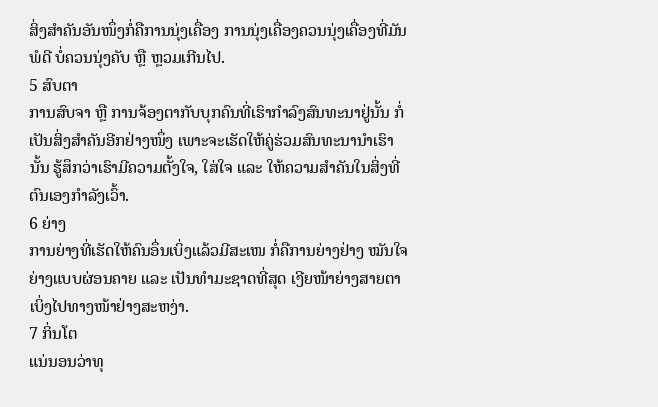ສິ່ງສໍາຄັນອັນໜຶ່ງກໍ່ຄືການນຸ່ງເຄື່ອງ ການນຸ່ງເຄື່ອງຄວນນຸ່ງເຄື່ອງທີ່ມັນພໍດີ ບໍ່ຄວນນຸ່ງຄັບ ຫຼື ຫຼວມເກີນໄປ.
5 ສົບຕາ
ການສົບຈາ ຫຼື ການຈ້ອງຕາກັບບຸກຄົນທີ່ເຮົາກໍາລົງສົນທະນາຢູ່ນັ້ນ ກໍ່ເປັນສິ່ງສໍາຄັນອີກຢ່າງໜຶ່ງ ເພາະຈະເຮັດໃຫ້ຄູ່ຮ່ວມສົນທະນານໍາເຮົານັ້ນ ຮູ້ສຶກວ່າເຮົາມີຄວາມຕັ້ງໃຈ, ໃສ່ໃຈ ແລະ ໃຫ້ຄວາມສໍາຄັນໃນສິ່ງທີ່ຕົນເອງກໍາລັງເວົ້າ.
6 ຍ່າງ
ການຍ່າງທີ່ເຮັດໃຫ້ຄົນອຶ່ນເບິ່ງແລ້ວມີສະເໜ ກໍ່ຄືການຍ່າງຢ່າງ ໝັນໃຈ ຍ່າງແບບຜ່ອນຄາຍ ແລະ ເປັນທໍາມະຊາດທີ່ສຸດ ເງີຍໜ້າຍ່າງສາຍຕາເບິ່ງໄປທາງໜ້າຢ່າງສະຫງ່າ.
7 ກິ່ນໂຕ
ແນ່ນອນວ່າທຸ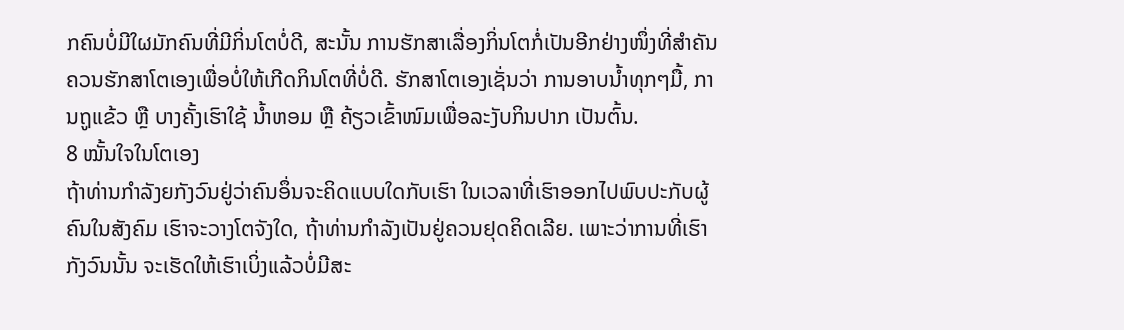ກຄົນບໍ່ມີໃຜມັກຄົນທີ່ມີກິ່ນໂຕບໍ່ດີ, ສະນັ້ນ ການຮັກສາເລື່ອງກິ່ນໂຕກໍ່ເປັນອີກຢ່າງໜຶ່ງທີ່ສໍາຄັນ ຄວນຮັກສາໂຕເອງເພື່ອບໍ່ໃຫ້ເກີດກິນໂຕທີ່ບໍ່ດີ. ຮັກສາໂຕເອງເຊັ່ນວ່າ ການອາບນໍ້າທຸກໆມື້, ການຖູແຂ້ວ ຫຼື ບາງຄັ້ງເຮົາໃຊ້ ນໍ້າຫອມ ຫຼື ຄ້ຽວເຂົ້າໜົມເພື່ອລະງັບກິນປາກ ເປັນຕົ້ນ.
8 ໝັ້ນໃຈໃນໂຕເອງ
ຖ້າທ່ານກໍາລັງຍກັງວົນຢູ່ວ່າຄົນອຶ່ນຈະຄິດແບບໃດກັບເຮົາ ໃນເວລາທີ່ເຮົາອອກໄປພົບປະກັບຜູ້ຄົນໃນສັງຄົມ ເຮົາຈະວາງໂຕຈັງໃດ, ຖ້າທ່ານກໍາລັງເປັນຢູ່ຄວນຢຸດຄິດເລີຍ. ເພາະວ່າການທີ່ເຮົາກັງວົນນັ້ນ ຈະເຮັດໃຫ້ເຮົາເບິ່ງແລ້ວບໍ່ມີສະ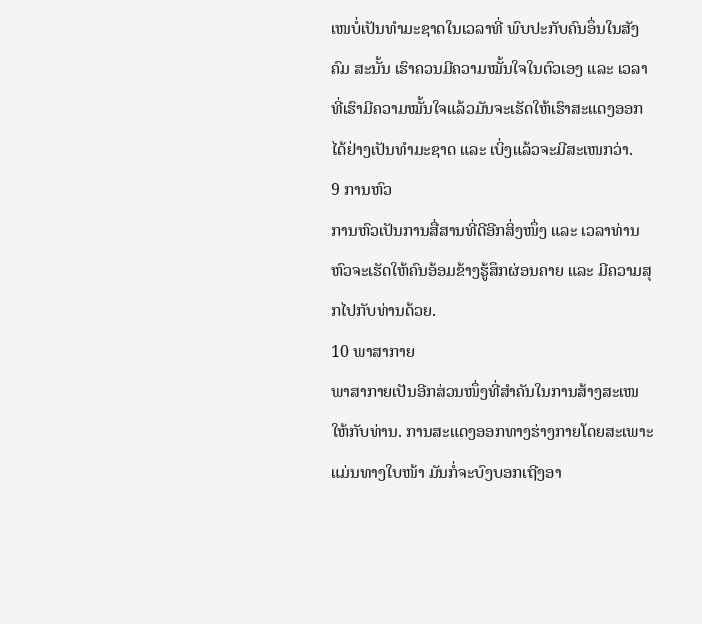ເໜບໍ່ເປັນທໍາມະຊາດໃນເວລາທີ່ ພົບປະກັບຄົນອຶ່ນໃນສັງຄົມ ສະນັ້ນ ເຮົາຄວນມີຄວາມໝັ້ນໃຈໃນຕົວເອງ ແລະ ເວລາທີ່ເຮົາມີຄວາມໝັ້ນໃຈແລ້ວມັນຈະເຮັດໃຫ້ເຮົາສະແດງອອກໄດ້ຢ່າງເປັນທໍາມະຊາດ ແລະ ເບິ່ງແລ້ວຈະມີສະເໜກວ່າ.
9 ການຫົວ
ການຫົວເປັນການສື່ສານທີ່ດີອີກສິ່ງໜຶ່ງ ແລະ ເວລາທ່ານຫົວຈະເຮັດໃຫ້ຄົນອ້ອມຂ້າງຮູ້ສຶກຜ່ອນຄາຍ ແລະ ມີຄວາມສຸກໄປກັບທ່ານດ້ວຍ.
10 ພາສາກາຍ
ພາສາກາຍເປັນອີກສ່ວນໜຶ່ງທີ່ສໍາຄັນໃນການສ້າງສະເໜໃຫ້ກັບທ່ານ. ການສະແດງອອກທາງຮ່າງກາຍໂດຍສະເພາະແມ່ນທາງໃບໜ້າ ມັນກໍ່ຈະບົງບອກເຖີງອາ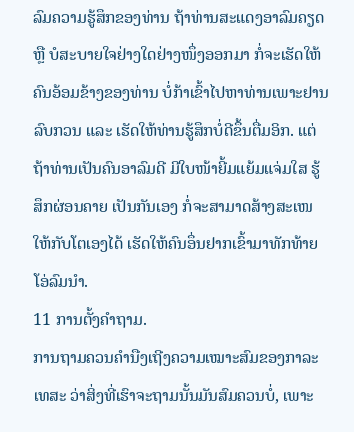ລົມຄວາມຮູ້ສຶກຂອງທ່ານ ຖ້າທ່ານສະແດງອາລົມຄຽດ ຫຼື ບໍສະບາຍໃຈຢ່າງໃດຢ່າງໜຶ່ງອອກມາ ກໍ່ຈະເຮັດໃຫ້ຄົນອ້ອມຂ້າງຂອງທ່ານ ບໍ່ກ້າເຂົ້າໄປຫາທ່ານເພາະຢານລົບກວນ ແລະ ເຮັດໃຫ້ທ່ານຮູ້ສຶກບໍ່ດີຂຶ້ນຕື່ມອິກ. ແຕ່ຖ້າທ່ານເປັນຄົນອາລົມດີ ມີໃບໜ້າຍີ້ມແຍ້ມແຈ່ມໃສ ຮູ້ສຶກຜ່ອນຄາຍ ເປັນກັນເອງ ກໍ່ຈະສາມາດສ້າງສະເໜໃຫ້ກັບໂຕເອງໄດ້ ເຮັດໃຫ້ຄົນອຶ່ນຢາກເຂົ້າມາທັກທ້າຍໂອ່ລົມນໍາ.
11 ການຕັ້ງຄໍາຖາມ.
ການຖາມຄວນຄໍານືງເຖີງຄວາມເໝາະສົມຂອງກາລະເທສະ ວ່າສິ່ງທີ່ເຮົາຈະຖາມນັ້ນມັນສົມຄວນບໍ່, ເພາະ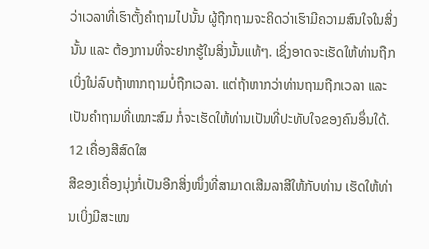ວ່າເວລາທີ່ເຮົາຕັ້ງຄໍາຖາມໄປນັ້ນ ຜູ້ຖືກຖາມຈະຄິດວ່າເຮົາມີຄວາມສົນໃຈໃນສິ່ງນັ້ນ ແລະ ຕ້ອງການທີ່ຈະຢາກຮູ້ໃນສິ່ງນັ້ນແທ້ໆ. ເຊິ່ງອາດຈະເຮັດໃຫ້ທ່ານຖືກເບິ່ງໃນ່ລົບຖ້າຫາກຖາມບໍ່ຖືກເວລາ. ແຕ່ຖ້າຫາກວ່າທ່ານຖາມຖືກເວລາ ແລະ ເປັນຄໍາຖາມທີ່ເໝາະສົມ ກໍ່ຈະເຮັດໃຫ້ທ່ານເປັນທີ່ປະທັບໃຈຂອງຄົນອຶ່ນໃດ້.
12 ເຄື່ອງສີສົດໃສ
ສີຂອງເຄື່ອງນຸ່ງກໍ່ເປັນອີກສິ່ງໜຶ່ງທີ່ສາມາດເສີມລາສີໃຫ້ກັບທ່ານ ເຮັດໃຫ້ທ່ານເບິ່ງມີສະເໜ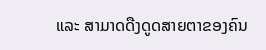ແລະ ສາມາດດືງດູດສາຍຕາຂອງຄົນ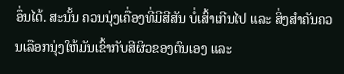ອຶ່ນໄດ້. ສະນັ້ນ ຄວນນຸ່ງເຄື່ອງທີ່ມີສີສັນ ບໍ່ເສົ້າເກີນໄປ ແລະ ສິ່ງສໍາຄັນຄວນເລືອກນຸ່ງໃຫ້ມັນເຂົ້າກັບສີຜິວຂອງຕົນເອງ ແລະ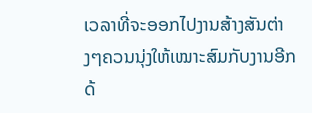ເວລາທີ່ຈະອອກໄປງານສ້າງສັນຕ່າງໆຄວນນຸ່ງໃຫ້ເໝາະສົມກັບງານອີກດ້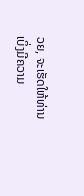ວຍ, ຈະເຮັດໃຫ້ທ່ານເບິ່ງມີຄວາມ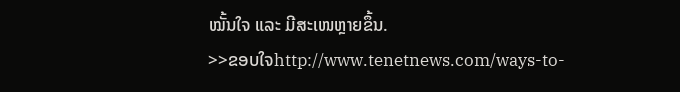ໝັ້ນໃຈ ແລະ ມີສະເໜຫຼາຍຂຶ້ນ.
>>ຂອບໃຈhttp://www.tenetnews.com/ways-to-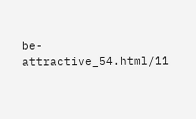be-attractive_54.html/11